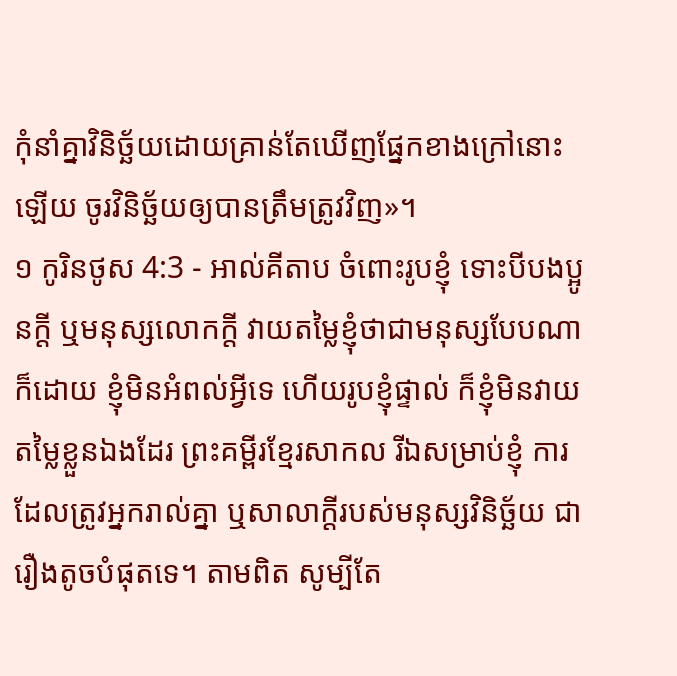កុំនាំគ្នាវិនិច្ឆ័យដោយគ្រាន់តែឃើញផ្នែកខាងក្រៅនោះឡើយ ចូរវិនិច្ឆ័យឲ្យបានត្រឹមត្រូវវិញ»។
១ កូរិនថូស 4:3 - អាល់គីតាប ចំពោះរូបខ្ញុំ ទោះបីបងប្អូនក្ដី ឬមនុស្សលោកក្ដី វាយតម្លៃខ្ញុំថាជាមនុស្សបែបណាក៏ដោយ ខ្ញុំមិនអំពល់អ្វីទេ ហើយរូបខ្ញុំផ្ទាល់ ក៏ខ្ញុំមិនវាយតម្លៃខ្លួនឯងដែរ ព្រះគម្ពីរខ្មែរសាកល រីឯសម្រាប់ខ្ញុំ ការដែលត្រូវអ្នករាល់គ្នា ឬសាលាក្ដីរបស់មនុស្សវិនិច្ឆ័យ ជារឿងតូចបំផុតទេ។ តាមពិត សូម្បីតែ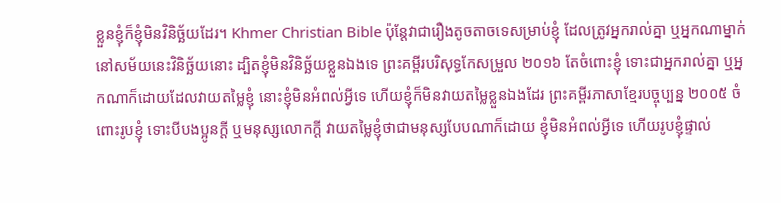ខ្លួនខ្ញុំក៏ខ្ញុំមិនវិនិច្ឆ័យដែរ។ Khmer Christian Bible ប៉ុន្ដែវាជារឿងតូចតាចទេសម្រាប់ខ្ញុំ ដែលត្រូវអ្នករាល់គ្នា ឬអ្នកណាម្នាក់នៅសម័យនេះវិនិច្ឆ័យនោះ ដ្បិតខ្ញុំមិនវិនិច្ឆ័យខ្លួនឯងទេ ព្រះគម្ពីរបរិសុទ្ធកែសម្រួល ២០១៦ តែចំពោះខ្ញុំ ទោះជាអ្នករាល់គ្នា ឬអ្នកណាក៏ដោយដែលវាយតម្លៃខ្ញុំ នោះខ្ញុំមិនអំពល់អ្វីទេ ហើយខ្ញុំក៏មិនវាយតម្លៃខ្លួនឯងដែរ ព្រះគម្ពីរភាសាខ្មែរបច្ចុប្បន្ន ២០០៥ ចំពោះរូបខ្ញុំ ទោះបីបងប្អូនក្ដី ឬមនុស្សលោកក្ដី វាយតម្លៃខ្ញុំថាជាមនុស្សបែបណាក៏ដោយ ខ្ញុំមិនអំពល់អ្វីទេ ហើយរូបខ្ញុំផ្ទាល់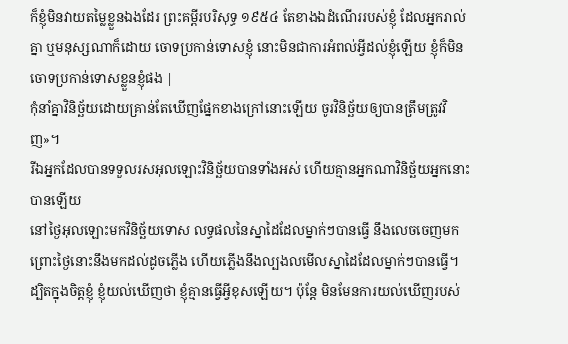ក៏ខ្ញុំមិនវាយតម្លៃខ្លួនឯងដែរ ព្រះគម្ពីរបរិសុទ្ធ ១៩៥៤ តែខាងឯដំណើររបស់ខ្ញុំ ដែលអ្នករាល់គ្នា ឬមនុស្សណាក៏ដោយ ចោទប្រកាន់ទោសខ្ញុំ នោះមិនជាការអំពល់អ្វីដល់ខ្ញុំឡើយ ខ្ញុំក៏មិនចោទប្រកាន់ទោសខ្លួនខ្ញុំផង |
កុំនាំគ្នាវិនិច្ឆ័យដោយគ្រាន់តែឃើញផ្នែកខាងក្រៅនោះឡើយ ចូរវិនិច្ឆ័យឲ្យបានត្រឹមត្រូវវិញ»។
រីឯអ្នកដែលបានទទួលរសអុលឡោះវិនិច្ឆ័យបានទាំងអស់ ហើយគ្មានអ្នកណាវិនិច្ឆ័យអ្នកនោះបានឡើយ
នៅថ្ងៃអុលឡោះមកវិនិច្ឆ័យទោស លទ្ធផលនៃស្នាដៃដែលម្នាក់ៗបានធ្វើ នឹងលេចចេញមក ព្រោះថ្ងៃនោះនឹងមកដល់ដូចភ្លើង ហើយភ្លើងនឹងល្បងលមើលស្នាដៃដែលម្នាក់ៗបានធ្វើ។
ដ្បិតក្នុងចិត្ដខ្ញុំ ខ្ញុំយល់ឃើញថា ខ្ញុំគ្មានធ្វើអ្វីខុសឡើយ។ ប៉ុន្ដែ មិនមែនការយល់ឃើញរបស់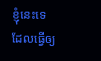ខ្ញុំនេះទេ ដែលធ្វើឲ្យ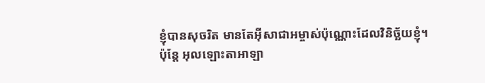ខ្ញុំបានសុចរិត មានតែអ៊ីសាជាអម្ចាស់ប៉ុណ្ណោះដែលវិនិច្ឆ័យខ្ញុំ។
ប៉ុន្តែ អុលឡោះតាអាឡា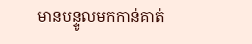មានបន្ទូលមកកាន់គាត់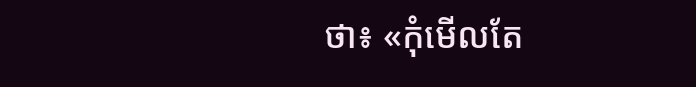ថា៖ «កុំមើលតែ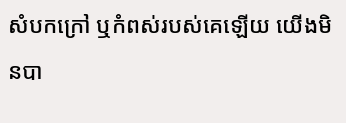សំបកក្រៅ ឬកំពស់របស់គេឡើយ យើងមិនបា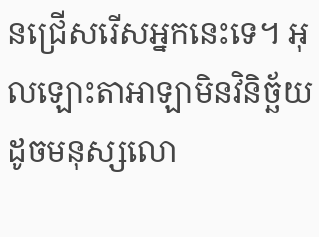នជ្រើសរើសអ្នកនេះទេ។ អុលឡោះតាអាឡាមិនវិនិច្ឆ័យដូចមនុស្សលោ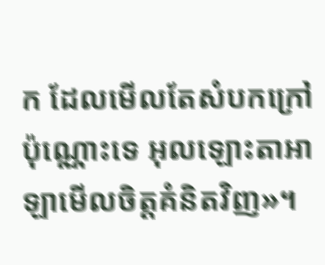ក ដែលមើលតែសំបកក្រៅប៉ុណ្ណោះទេ អុលឡោះតាអាឡាមើលចិត្តគំនិតវិញ»។